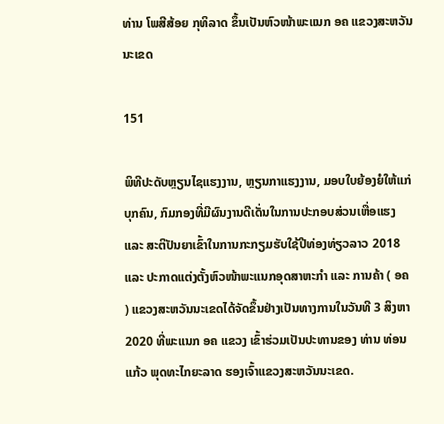ທ່ານ ໂພສີສ້ອຍ ກຸທິລາດ ຂຶ້ນເປັນຫົວໜ້າພະແນກ ອຄ ແຂວງສະຫວັນນະເຂດ

151

ພິທີປະດັບຫຼຽນໄຊແຮງງານ, ຫຼຽນກາແຮງງານ, ມອບໃບຍ້ອງຍໍໃຫ້ແກ່ບຸກຄົນ, ກົມກອງທີ່ມີຜົນງານດີເດັ່ນໃນການປະກອບສ່ວນເຫື່ອແຮງ ແລະ ສະຕິປັນຍາເຂົ້າໃນການກະກຽມຮັບໃຊ້ປີທ່ອງທ່ຽວລາວ 2018 ແລະ ປະກາດແຕ່ງຕັ້ງຫົວໜ້າພະແນກອຸດສາຫະກຳ ແລະ ການຄ້າ ( ອຄ ) ແຂວງສະຫວັນນະເຂດໄດ້ຈັດຂຶ້ນຢ່າງເປັນທາງການໃນວັນທີ 3 ສິງຫາ 2020 ທີ່ພະແນກ ອຄ ແຂວງ ເຂົ້າຮ່ວມເປັນປະທານຂອງ ທ່ານ ທ່ອນແກ້ວ ພຸດທະໄກຍະລາດ ຮອງເຈົ້າແຂວງສະຫວັນນະເຂດ.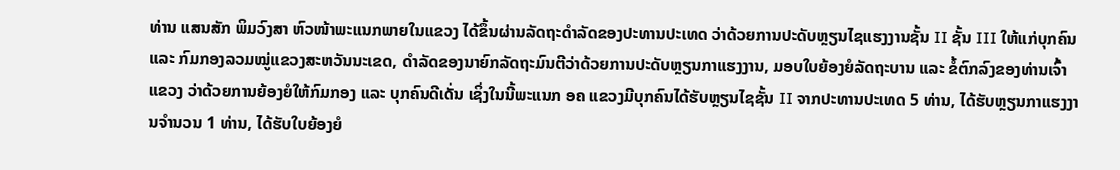ທ່ານ ແສນສັກ ພິມວົງສາ ຫົວໜ້າພະແນກພາຍໃນແຂວງ ໄດ້ຂຶ້ນຜ່ານລັດຖະດຳລັດຂອງປະທານປະເທດ ວ່າດ້ວຍການປະດັບຫຼຽນໄຊແຮງງານຊັ້ນ II ຊັ້ນ III ໃຫ້ແກ່ບຸກຄົນ ແລະ ກົມກອງລວມໝູ່ແຂວງສະຫວັນນະເຂດ, ດຳລັດຂອງນາຍົກລັດຖະມົນຕີວ່າດ້ວຍການປະດັບຫຼຽນກາແຮງງານ, ມອບໃບຍ້ອງຍໍລັດຖະບານ ແລະ ຂໍ້ຕົກລົງຂອງທ່ານເຈົ້າແຂວງ ວ່າດ້ວຍການຍ້ອງຍໍໃຫ້ກົມກອງ ແລະ ບຸກຄົນດີເດັ່ນ ເຊິ່ງໃນນີ້ພະແນກ ອຄ ແຂວງມີບຸກຄົນໄດ້ຮັບຫຼຽນໄຊຊັ້ນ II ຈາກປະທານປະເທດ 5 ທ່ານ, ໄດ້ຮັບຫຼຽນກາແຮງງານຈຳນວນ 1 ທ່ານ, ໄດ້ຮັບໃບຍ້ອງຍໍ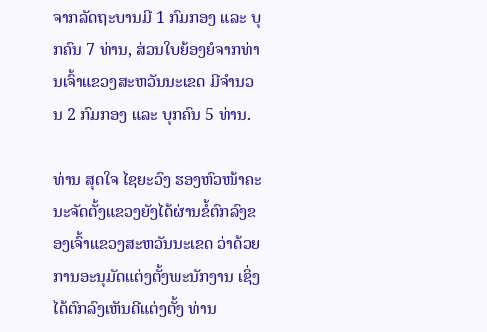ຈາກລັດຖະບານມີ 1 ກົມກອງ ແລະ ບຸກຄົນ 7 ທ່ານ, ສ່ວນໃບຍ້ອງຍໍຈາກທ່ານເຈົ້າແຂວງສະຫວັນນະເຂດ ມີຈຳນວນ 2 ກົມກອງ ແລະ ບຸກຄົນ 5 ທ່ານ.

ທ່ານ ສຸດໃຈ ໄຊຍະວົງ ຮອງຫົວໜ້າຄະນະຈັດຕັ້ງແຂວງຍັງໄດ້ຜ່ານຂໍ້ຕົກລົງຂອງເຈົ້າແຂວງສະຫວັນນະເຂດ ວ່າດ້ວຍການອະນຸມັດແຕ່ງຕັ້ງພະນັກງານ ເຊິ່ງໄດ້ຕົກລົງເຫັນດີແຕ່ງຕັ້ງ ທ່ານ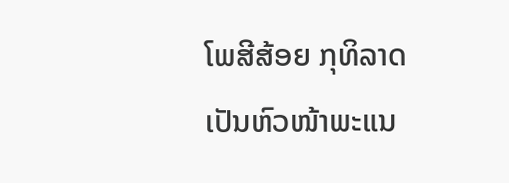ໂພສີສ້ອຍ ກຸທິລາດ ເປັນຫົວໜ້າພະແນ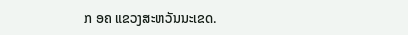ກ ອຄ ແຂວງສະຫວັນນະເຂດ.